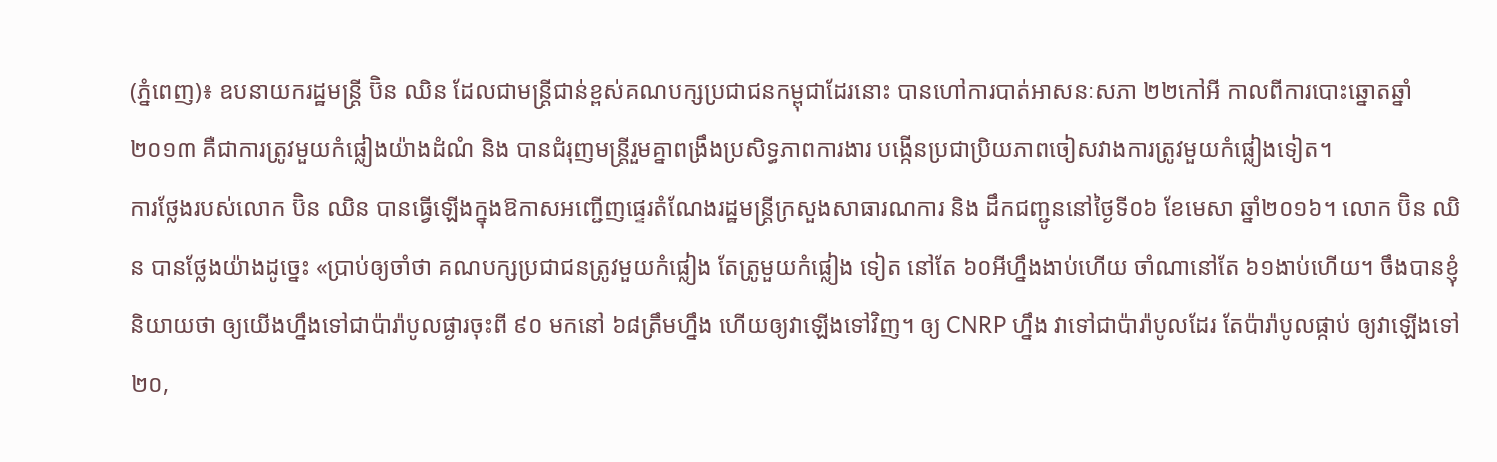(ភ្នំពេញ)៖ ឧបនាយករដ្ឋមន្រ្តី ប៊ិន ឈិន ដែលជាមន្រ្តីជាន់ខ្ពស់គណបក្សប្រជាជនកម្ពុជាដែរនោះ បានហៅការបាត់អាសនៈសភា ២២កៅអី កាលពីការបោះឆ្នោតឆ្នាំ២០១៣ គឺជាការត្រូវមួយកំផ្លៀងយ៉ាងដំណំ និង បានជំរុញមន្រ្តីរួមគ្នាពង្រឹងប្រសិទ្ធភាពការងារ បង្កើនប្រជាប្រិយភាពចៀសវាងការត្រូវមួយកំផ្លៀងទៀត។
ការថ្លែងរបស់លោក ប៊ិន ឈិន បានធ្វើឡើងក្នុងឱកាសអញ្ជើញផ្ទេរតំណែងរដ្ឋមន្រ្តីក្រសួងសាធារណការ និង ដឹកជញ្ជូននៅថ្ងៃទី០៦ ខែមេសា ឆ្នាំ២០១៦។ លោក ប៊ិន ឈិន បានថ្លែងយ៉ាងដូច្នេះ «ប្រាប់ឲ្យចាំថា គណបក្សប្រជាជនត្រូវមួយកំផ្លៀង តែត្រូមួយកំផ្លៀង ទៀត នៅតែ ៦០អីហ្នឹងងាប់ហើយ ចាំណានៅតែ ៦១ងាប់ហើយ។ ចឹងបានខ្ញុំនិយាយថា ឲ្យយើងហ្នឹងទៅជាប៉ារ៉ាបូលផ្ងារចុះពី ៩០ មកនៅ ៦៨ត្រឹមហ្នឹង ហើយឲ្យវាឡើងទៅវិញ។ ឲ្យ CNRP ហ្នឹង វាទៅជាប៉ារ៉ាបូលដែរ តែប៉ារ៉ាបូលផ្កាប់ ឲ្យវាឡើងទៅ ២០,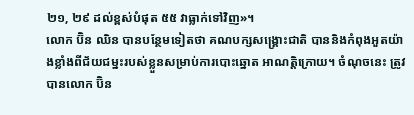២១, ២៩ ដល់ខ្ពស់បំផុត ៥៥ វាធ្លាក់ទៅវិញ»។
លោក ប៊ិន ឈិន បានបន្ថែមទៀតថា គណបក្សសង្រ្គោះជាតិ បាននិងកំពុងអួតយ៉ាងខ្លាំងពីជ័យជម្នះរបស់ខ្លួនសម្រាប់ការបោះឆ្នោត អាណត្តិក្រោយ។ ចំណុចនេះ ត្រូវបានលោក ប៊ិន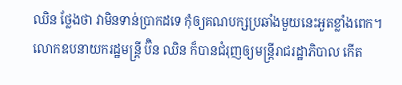ឈិន ថ្លែងថា វាមិនទាន់ប្រាកដទេ កុំឲ្យគណបក្សប្រឆាំងមួយនេះអួតខ្លាំងពេក។
លោកឧបនាយករដ្ឋមន្រ្តី ប៊ិន ឈិន ក៏បានជំរុញឲ្យមន្រ្តីរាជរដ្ឋាភិបាល កើត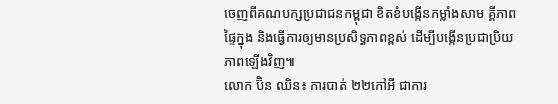ចេញពីគណបក្សប្រជាជនកម្ពុជា ខិតខំបង្កើនកម្លាំងសាម គ្គីភាពផ្ទៃក្នុង និងធ្វើការឲ្យមានប្រសិទ្ធភាពខ្ពស់ ដើម្បីបង្កើនប្រជាប្រិយភាពឡើងវិញ៕
លោក ប៊ិន ឈិន៖ ការបាត់ ២២កៅអី ជាការ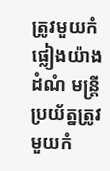ត្រូវមួយកំផ្លៀងយ៉ាងដំណំ មន្រ្តីប្រយ័ត្នត្រូវមួយកំ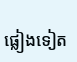ផ្លៀងទៀត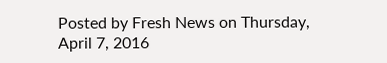Posted by Fresh News on Thursday, April 7, 2016